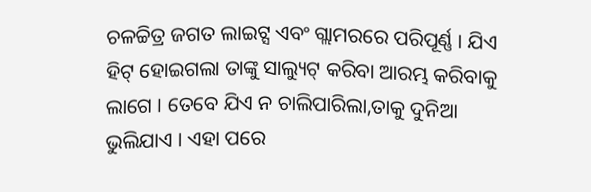ଚଳଚ୍ଚିତ୍ର ଜଗତ ଲାଇଟ୍ସ ଏବଂ ଗ୍ଲାମରରେ ପରିପୂର୍ଣ୍ଣ । ଯିଏ ହିଟ୍ ହୋଇଗଲା ତାଙ୍କୁ ସାଲ୍ୟୁଟ୍ କରିବା ଆରମ୍ଭ କରିବାକୁ ଲାଗେ । ତେବେ ଯିଏ ନ ଚାଲିପାରିଲା,ତାକୁ ଦୁନିଆ ଭୁଲିଯାଏ । ଏହା ପରେ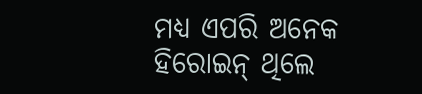ମଧ୍ୟ ଏପରି ଅନେକ ହିରୋଇନ୍ ଥିଲେ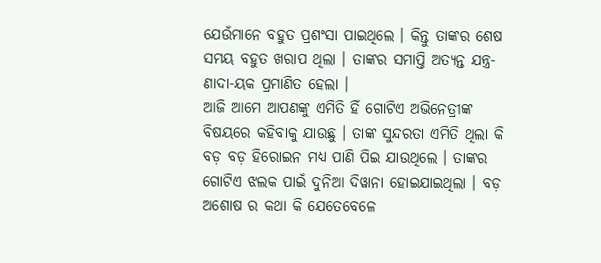ଯେଉଁମାନେ ବହୁତ ପ୍ରଶଂସା ପାଇଥିଲେ । କିନ୍ତୁ ତାଙ୍କର ଶେଷ ସମୟ ବହୁତ ଖରାପ ଥିଲା । ତାଙ୍କର ସମାପ୍ତି ଅତ୍ୟନ୍ତ ଯନ୍ତ୍ର-ଣାଦା-ୟକ ପ୍ରମାଣିତ ହେଲା ।
ଆଜି ଆମେ ଆପଣଙ୍କୁ ଏମିତି ହିଁ ଗୋଟିଏ ଅଭିନେତ୍ରୀଙ୍କ ବିଷୟରେ କହିବାକୁ ଯାଉଛୁ । ତାଙ୍କ ସୁନ୍ଦରତା ଏମିତି ଥିଲା କି ବଡ଼ ବଡ଼ ହିରୋଇନ ମଧ୍ୟ ପାଣି ପିଇ ଯାଉଥିଲେ । ତାଙ୍କର ଗୋଟିଏ ଝଲକ ପାଇଁ ଦୁନିଆ ଦିୱାନା ହୋଇଯାଇଥିଲା । ବଡ଼ ଅଶୋଷ ର କଥା କି ଯେତେବେଳେ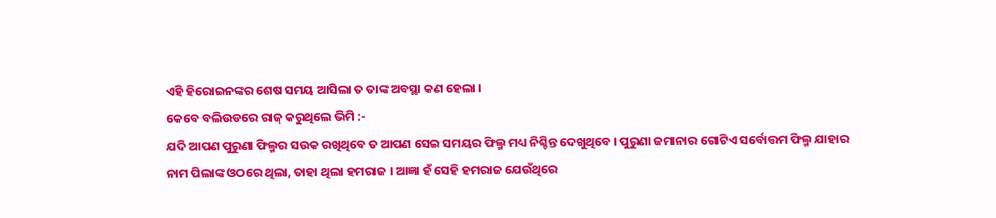ଏହି ହିରୋଇନଙ୍କର ଶେଷ ସମୟ ଆସିଲା ତ ତାଙ୍କ ଅବସ୍ଥା କଣ ହେଲା ।
କେବେ ବଲିଉଡରେ ରାଜ୍ କରୁଥିଲେ ଭିମି :-
ଯଦି ଆପଣ ପୁରୁଣା ଫିଲ୍ମର ସଉକ ରଖିଥିବେ ତ ଆପଣ ସେଇ ସମୟର ଫିଲ୍ମ ମଧ୍ୟ ନିଶ୍ଚିନ୍ତ ଦେଖୁଥିବେ । ପୁରୁଣା ଜମାନାର ଗୋଟିଏ ସର୍ବୋତ୍ତମ ଫିଲ୍ମ ଯାହାର ନାମ ପିଲାଙ୍କ ଓଠରେ ଥିଲା, ତାହା ଥିଲା ହମରାଜ । ଆଜ୍ଞା ହଁ ସେହି ହମରାଜ ଯେଉଁଥିରେ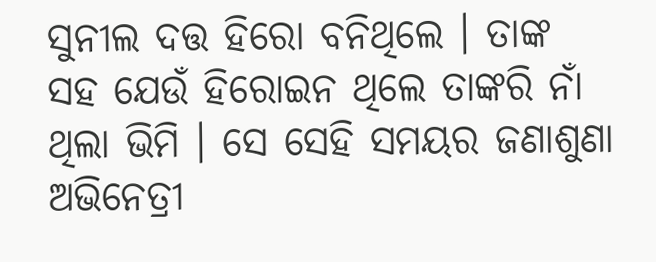ସୁନୀଲ ଦତ୍ତ ହିରୋ ବନିଥିଲେ । ତାଙ୍କ ସହ ଯେଉଁ ହିରୋଇନ ଥିଲେ ତାଙ୍କରି ନାଁ ଥିଲା ଭିମି । ସେ ସେହି ସମୟର ଜଣାଶୁଣା ଅଭିନେତ୍ରୀ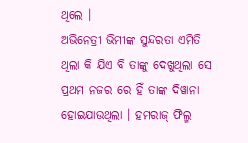ଥିଲେ ।
ଅଭିନେତ୍ରୀ ଭିମୀଙ୍କ ସୁନ୍ଦରତା ଏମିତି ଥିଲା କି ଯିଏ ବି ତାଙ୍କୁ ଦେଖୁଥିଲା ସେ ପ୍ରଥମ ନଜର ରେ ହିଁ ତାଙ୍କ ଦିୱାନା ହୋଇଯାଉଥିଲା । ହମରାଜ୍ ଫିଲ୍ମ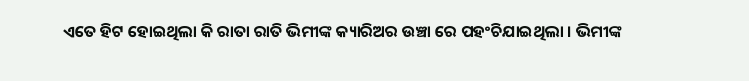ଏତେ ହିଟ ହୋଇଥିଲା କି ରାତା ରାତି ଭିମୀଙ୍କ କ୍ୟାରିଅର ଉଞ୍ଚା ରେ ପହଂଚିଯାଇଥିଲା । ଭିମୀଙ୍କ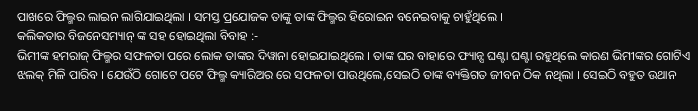ପାଖରେ ଫିଲ୍ମର ଲାଇନ ଲାଗିଯାଇଥିଲା । ସମସ୍ତ ପ୍ରଯୋଜକ ତାଙ୍କୁ ତାଙ୍କ ଫିଲ୍ମର ହିରୋଇନ ବନେଇବାକୁ ଚାହୁଁଥିଲେ ।
କଲିକତାର ବିଜନେସମ୍ୟାନ୍ ଙ୍କ ସହ ହୋଇଥିଲା ବିବାହ :-
ଭିମୀଙ୍କ ହମରାଜ୍ ଫିଲ୍ମର ସଫଳତା ପରେ ଲୋକ ତାଙ୍କର ଦିୱାନା ହୋଇଯାଇଥିଲେ । ତାଙ୍କ ଘର ବାହାରେ ଫ୍ୟାନ୍ସ ଘଣ୍ଟା ଘଣ୍ଟା ରହୁଥିଲେ କାରଣ ଭିମୀଙ୍କର ଗୋଟିଏ ଝଲକ୍ ମିଳି ପାରିବ । ଯେଉଁଠି ଗୋଟେ ପଟେ ଫିଲ୍ମ କ୍ୟାରିଅର ରେ ସଫଳତା ପାଉଥିଲେ,ସେଇଠି ତାଙ୍କ ବ୍ୟକ୍ତିଗତ ଜୀବନ ଠିକ ନଥିଲା । ସେଇଠି ବହୁତ ଉଥାନ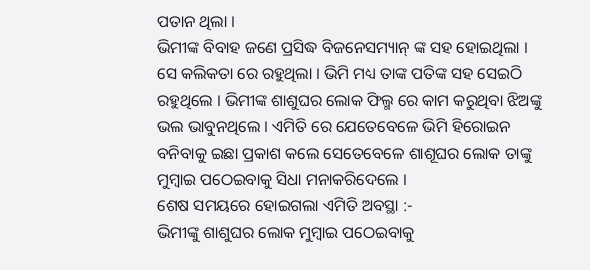ପତାନ ଥିଲା ।
ଭିମୀଙ୍କ ବିବାହ ଜଣେ ପ୍ରସିଦ୍ଧ ବିଜନେସମ୍ୟାନ୍ ଙ୍କ ସହ ହୋଇଥିଲା । ସେ କଲିକତା ରେ ରହୁଥିଲା । ଭିମି ମଧ୍ୟ ତାଙ୍କ ପତିଙ୍କ ସହ ସେଇଠି ରହୁଥିଲେ । ଭିମୀଙ୍କ ଶାଶୁଘର ଲୋକ ଫିଲ୍ମ ରେ କାମ କରୁଥିବା ଝିଅଙ୍କୁ ଭଲ ଭାବୁନଥିଲେ । ଏମିତି ରେ ଯେତେବେଳେ ଭିମି ହିରୋଇନ ବନିବାକୁ ଇଛା ପ୍ରକାଶ କଲେ ସେତେବେଳେ ଶାଶୂଘର ଲୋକ ତାଙ୍କୁ ମୁମ୍ବାଇ ପଠେଇବାକୁ ସିଧା ମନାକରିଦେଲେ ।
ଶେଷ ସମୟରେ ହୋଇଗଲା ଏମିତି ଅବସ୍ଥା :-
ଭିମୀଙ୍କୁ ଶାଶୁଘର ଲୋକ ମୁମ୍ବାଇ ପଠେଇବାକୁ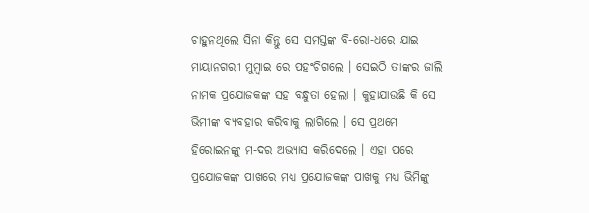ଚାହୁନଥିଲେ ସିନା କିନ୍ତୁ ସେ ସମସ୍ତଙ୍କ ବି-ରୋ-ଧରେ ଯାଇ ମାୟାନଗରୀ ମୁମ୍ବାଇ ରେ ପହଂଚିଗଲେ । ସେଇଠି ତାଙ୍କର ଜାଲି ନାମକ ପ୍ରଯୋଜକଙ୍କ ସହ ବନ୍ଧୁତା ହେଲା । କୁହାଯାଉଛି କି ସେ ଭିମୀଙ୍କ ବ୍ୟବହାର କରିବାକୁ ଲାଗିଲେ । ସେ ପ୍ରଥମେ ହିରୋଇନଙ୍କୁ ମ-ଦର ଅଭ୍ୟାସ କରିଦେଲେ । ଏହା ପରେ ପ୍ରଯୋଜକଙ୍କ ପାଖରେ ମଧ୍ୟ ପ୍ରଯୋଜକଙ୍କ ପାଖକୁ ମଧ୍ୟ ଭିମିଙ୍କୁ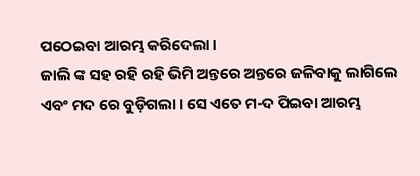ପଠେଇବା ଆରମ୍ଭ କରିଦେଲା ।
ଜାଲି ଙ୍କ ସହ ରହି ରହି ଭିମି ଅନ୍ତରେ ଅନ୍ତରେ ଜଳିବାକୁ ଲାଗିଲେ ଏବଂ ମଦ ରେ ବୁଡ଼ିଗଲା । ସେ ଏତେ ମ-ଦ ପିଇବା ଆରମ୍ଭ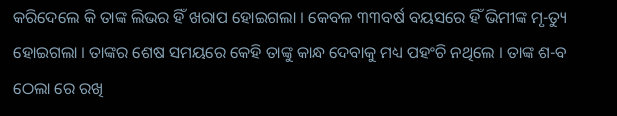କରିଦେଲେ କି ତାଙ୍କ ଲିଭର ହିଁ ଖରାପ ହୋଇଗଲା । କେବଳ ୩୩ବର୍ଷ ବୟସରେ ହିଁ ଭିମୀଙ୍କ ମୃ-ତ୍ୟୁ ହୋଇଗଲା । ତାଙ୍କର ଶେଷ ସମୟରେ କେହି ତାଙ୍କୁ କାନ୍ଧ ଦେବାକୁ ମଧ୍ୟ ପହଂଚି ନଥିଲେ । ତାଙ୍କ ଶ-ବ ଠେଲା ରେ ରଖି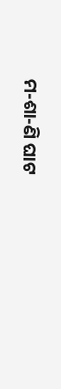ମ-ଶା-ଣି ଘାଟ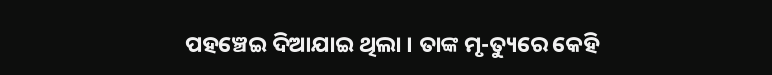ପହଞ୍ଚେଇ ଦିଆଯାଇ ଥିଲା । ତାଙ୍କ ମୃ-ତ୍ୟୁରେ କେହି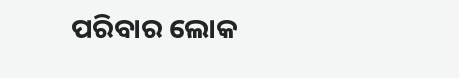ପରିବାର ଲୋକ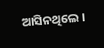ଆସିନଥିଲେ ।